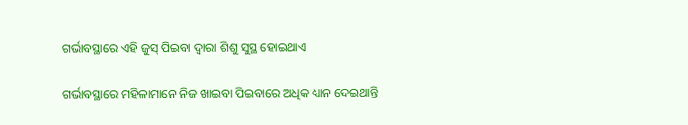ଗର୍ଭାବସ୍ଥାରେ ଏହି ଜୁସ୍‌ ପିଇବା ଦ୍ୱାରା ଶିଶୁ ସୁସ୍ଥ ହୋଇଥାଏ

ଗର୍ଭାବସ୍ଥାରେ ମହିଳାମାନେ ନିଜ ଖାଇବା ପିଇବାରେ ଅଧିକ ଧ୍ୟାନ ଦେଇଥାନ୍ତି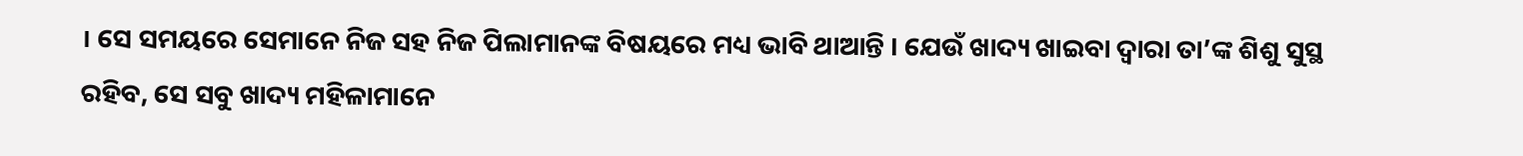। ସେ ସମୟରେ ସେମାନେ ନିଜ ସହ ନିଜ ପିଲାମାନଙ୍କ ବିଷୟରେ ମଧ୍ୟ ଭାବି ଥାଆନ୍ତି । ଯେଉଁ ଖାଦ୍ୟ ଖାଇବା ଦ୍ୱାରା ତା’ଙ୍କ ଶିଶୁ ସୁସ୍ଥ ରହିବ, ସେ ସବୁ ଖାଦ୍ୟ ମହିଳାମାନେ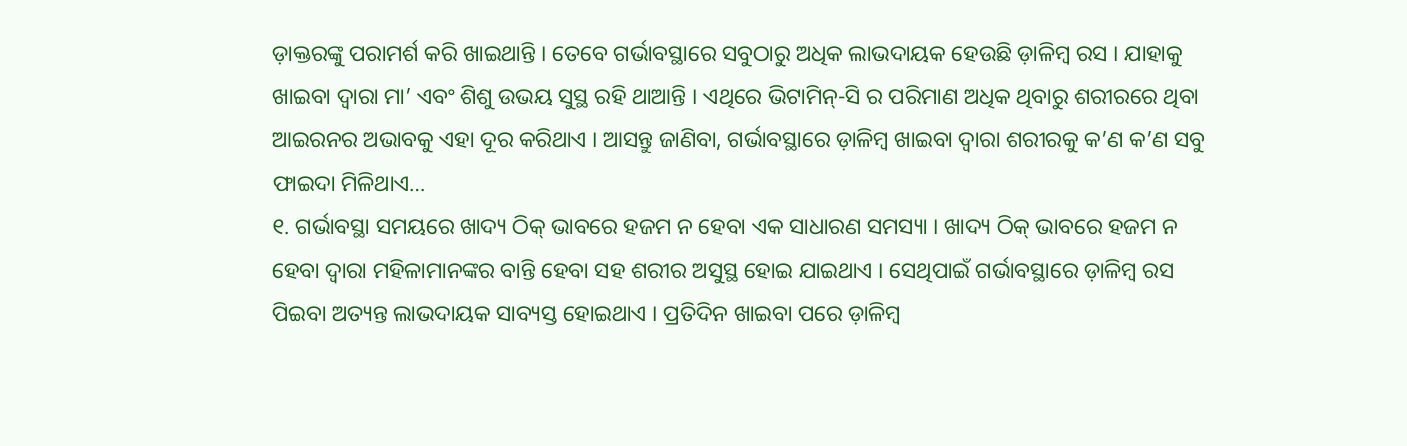ଡ଼ାକ୍ତରଙ୍କୁ ପରାମର୍ଶ କରି ଖାଇଥାନ୍ତି । ତେବେ ଗର୍ଭାବସ୍ଥାରେ ସବୁଠାରୁ ଅଧିକ ଲାଭଦାୟକ ହେଉଛି ଡ଼ାଳିମ୍ବ ରସ । ଯାହାକୁ ଖାଇବା ଦ୍ୱାରା ମା’ ଏବଂ ଶିଶୁ ଉଭୟ ସୁସ୍ଥ ରହି ଥାଆନ୍ତି । ଏଥିରେ ଭିଟାମିନ୍‌-ସି ର ପରିମାଣ ଅଧିକ ଥିବାରୁ ଶରୀରରେ ଥିବା ଆଇରନର ଅଭାବକୁ ଏହା ଦୂର କରିଥାଏ । ଆସନ୍ତୁ ଜାଣିବା, ଗର୍ଭାବସ୍ଥାରେ ଡ଼ାଳିମ୍ବ ଖାଇବା ଦ୍ୱାରା ଶରୀରକୁ କ’ଣ କ’ଣ ସବୁ ଫାଇଦା ମିଳିଥାଏ…
୧. ଗର୍ଭାବସ୍ଥା ସମୟରେ ଖାଦ୍ୟ ଠିକ୍‌ ଭାବରେ ହଜମ ନ ହେବା ଏକ ସାଧାରଣ ସମସ୍ୟା । ଖାଦ୍ୟ ଠିକ୍‌ ଭାବରେ ହଜମ ନ ହେବା ଦ୍ୱାରା ମହିଳାମାନଙ୍କର ବାନ୍ତି ହେବା ସହ ଶରୀର ଅସୁସ୍ଥ ହୋଇ ଯାଇଥାଏ । ସେଥିପାଇଁ ଗର୍ଭାବସ୍ଥାରେ ଡ଼ାଳିମ୍ବ ରସ ପିଇବା ଅତ୍ୟନ୍ତ ଲାଭଦାୟକ ସାବ୍ୟସ୍ତ ହୋଇଥାଏ । ପ୍ରତିଦିନ ଖାଇବା ପରେ ଡ଼ାଳିମ୍ବ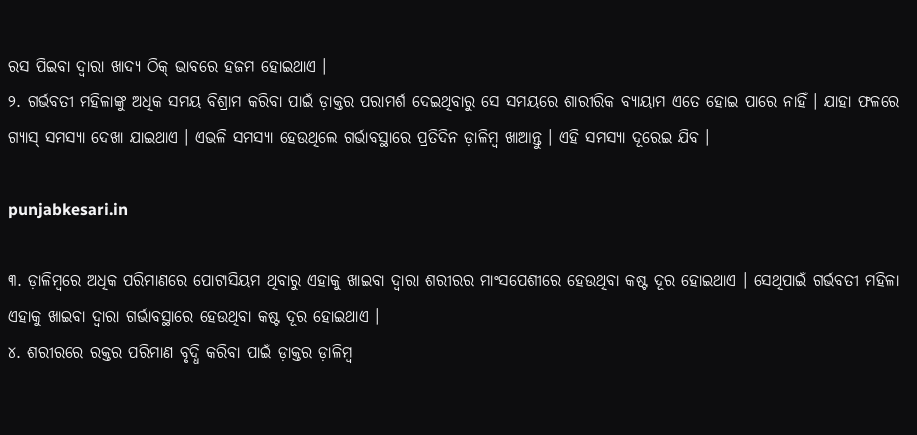ରସ ପିଇବା ଦ୍ୱାରା ଖାଦ୍ୟ ଠିକ୍‌ ଭାବରେ ହଜମ ହୋଇଥାଏ ।
୨. ଗର୍ଭବତୀ ମହିଳାଙ୍କୁ ଅଧିକ ସମୟ ବିଶ୍ରାମ କରିବା ପାଇଁ ଡ଼ାକ୍ତର ପରାମର୍ଶ ଦେଇଥିବାରୁ ସେ ସମୟରେ ଶାରୀରିକ ବ୍ୟାୟାମ ଏତେ ହୋଇ ପାରେ ନାହିଁ । ଯାହା ଫଳରେ ଗ୍ୟାସ୍‌ ସମସ୍ୟା ଦେଖା ଯାଇଥାଏ । ଏଭଳି ସମସ୍ୟା ହେଉଥିଲେ ଗର୍ଭାବସ୍ଥାରେ ପ୍ରତିଦିନ ଡ଼ାଳିମ୍ବ ଖାଆନ୍ତୁ । ଏହି ସମସ୍ୟା ଦୂରେଇ ଯିବ ।

punjabkesari.in

୩. ଡ଼ାଳିମ୍ବରେ ଅଧିକ ପରିମାଣରେ ପୋଟାସିୟମ ଥିବାରୁ ଏହାକୁ ଖାଇବା ଦ୍ୱାରା ଶରୀରର ମାଂସପେଶୀରେ ହେଉଥିବା କଷ୍ଟ ଦୂର ହୋଇଥାଏ । ସେଥିପାଇଁ ଗର୍ଭବତୀ ମହିଳା ଏହାକୁ ଖାଇବା ଦ୍ୱାରା ଗର୍ଭାବସ୍ଥାରେ ହେଉଥିବା କଷ୍ଟ ଦୂର ହୋଇଥାଏ ।
୪. ଶରୀରରେ ରକ୍ତର ପରିମାଣ ବୃଦ୍ଧି କରିବା ପାଇଁ ଡ଼ାକ୍ତର ଡ଼ାଳିମ୍ବ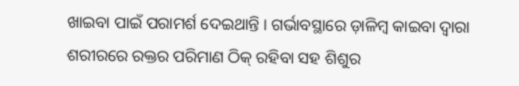ଖାଇବା ପାଇଁ ପରାମର୍ଶ ଦେଇଥାନ୍ତି । ଗର୍ଭାବସ୍ଥାରେ ଡ଼ାଳିମ୍ବ କାଇବା ଦ୍ୱାରା ଶରୀରରେ ରକ୍ତର ପରିମାଣ ଠିକ୍‌ ରହିବା ସହ ଶିଶୁର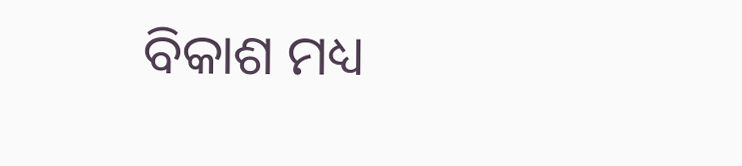ବିକାଶ ମଧ୍ୟ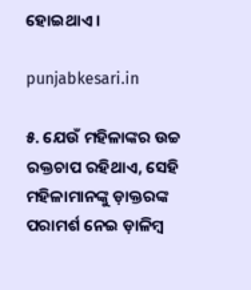ହୋଇଥାଏ ।

punjabkesari.in

୫. ଯେଉଁ ମହିଳାଙ୍କର ଉଚ୍ଚ ରକ୍ତଚାପ ରହିଥାଏ, ସେହି ମହିଳାମାନଙ୍କୁ ଡ଼ାକ୍ତରଙ୍କ ପରାମର୍ଶ ନେଇ ଡ଼ାଳିମ୍ବ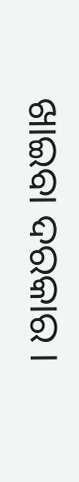ଖାଇବା ଦରକାର ।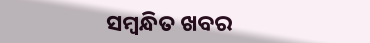ସମ୍ବନ୍ଧିତ ଖବର